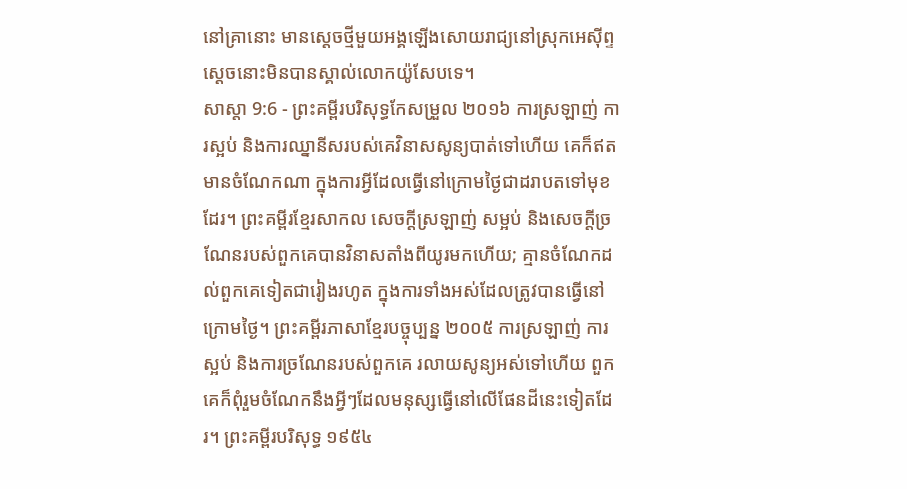នៅគ្រានោះ មានស្តេចថ្មីមួយអង្គឡើងសោយរាជ្យនៅស្រុកអេស៊ីព្ទ ស្ដេចនោះមិនបានស្គាល់លោកយ៉ូសែបទេ។
សាស្តា 9:6 - ព្រះគម្ពីរបរិសុទ្ធកែសម្រួល ២០១៦ ការស្រឡាញ់ ការស្អប់ និងការឈ្នានីសរបស់គេវិនាសសូន្យបាត់ទៅហើយ គេក៏ឥតមានចំណែកណា ក្នុងការអ្វីដែលធ្វើនៅក្រោមថ្ងៃជាដរាបតទៅមុខដែរ។ ព្រះគម្ពីរខ្មែរសាកល សេចក្ដីស្រឡាញ់ សម្អប់ និងសេចក្ដីច្រណែនរបស់ពួកគេបានវិនាសតាំងពីយូរមកហើយ; គ្មានចំណែកដល់ពួកគេទៀតជារៀងរហូត ក្នុងការទាំងអស់ដែលត្រូវបានធ្វើនៅក្រោមថ្ងៃ។ ព្រះគម្ពីរភាសាខ្មែរបច្ចុប្បន្ន ២០០៥ ការស្រឡាញ់ ការស្អប់ និងការច្រណែនរបស់ពួកគេ រលាយសូន្យអស់ទៅហើយ ពួកគេក៏ពុំរួមចំណែកនឹងអ្វីៗដែលមនុស្សធ្វើនៅលើផែនដីនេះទៀតដែរ។ ព្រះគម្ពីរបរិសុទ្ធ ១៩៥៤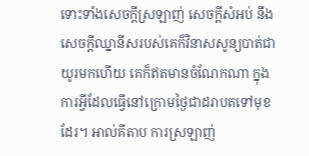ទោះទាំងសេចក្ដីស្រឡាញ់ សេចក្ដីសំអប់ នឹងសេចក្ដីឈ្នានីសរបស់គេក៏វិនាសសូន្យបាត់ជាយូរមកហើយ គេក៏ឥតមានចំណែកណា ក្នុងការអ្វីដែលធ្វើនៅក្រោមថ្ងៃជាដរាបតទៅមុខដែរ។ អាល់គីតាប ការស្រឡាញ់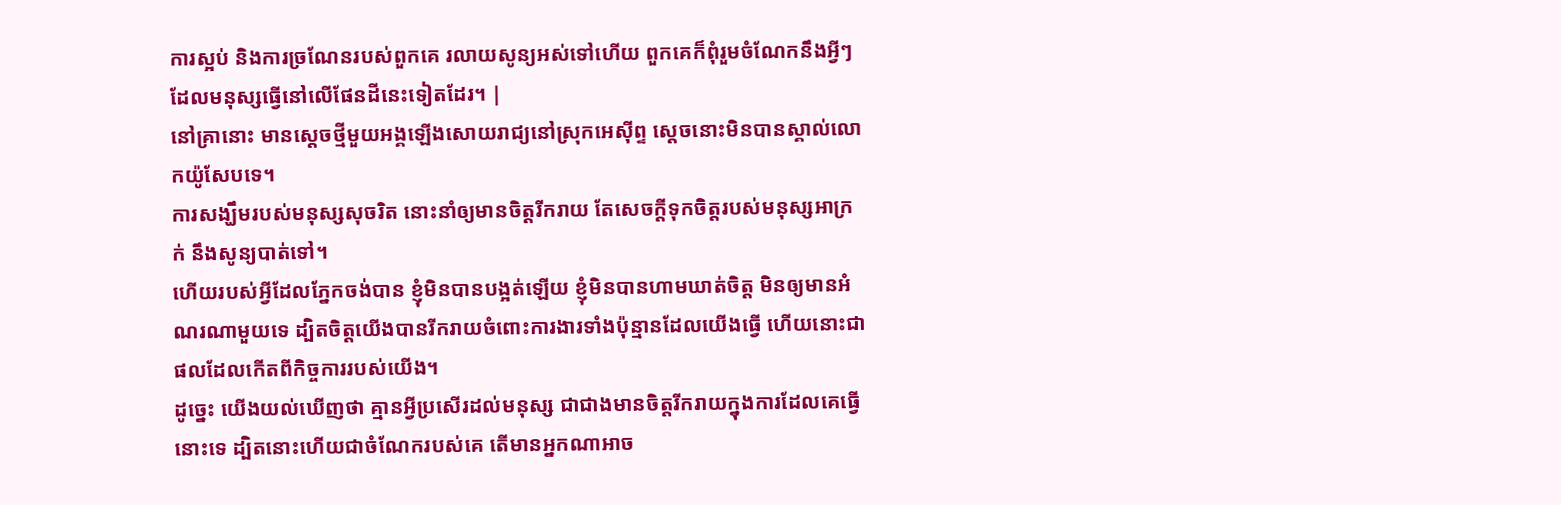ការស្អប់ និងការច្រណែនរបស់ពួកគេ រលាយសូន្យអស់ទៅហើយ ពួកគេក៏ពុំរួមចំណែកនឹងអ្វីៗដែលមនុស្សធ្វើនៅលើផែនដីនេះទៀតដែរ។ |
នៅគ្រានោះ មានស្តេចថ្មីមួយអង្គឡើងសោយរាជ្យនៅស្រុកអេស៊ីព្ទ ស្ដេចនោះមិនបានស្គាល់លោកយ៉ូសែបទេ។
ការសង្ឃឹមរបស់មនុស្សសុចរិត នោះនាំឲ្យមានចិត្តរីករាយ តែសេចក្ដីទុកចិត្តរបស់មនុស្សអាក្រក់ នឹងសូន្យបាត់ទៅ។
ហើយរបស់អ្វីដែលភ្នែកចង់បាន ខ្ញុំមិនបានបង្អត់ឡើយ ខ្ញុំមិនបានហាមឃាត់ចិត្ត មិនឲ្យមានអំណរណាមួយទេ ដ្បិតចិត្តយើងបានរីករាយចំពោះការងារទាំងប៉ុន្មានដែលយើងធ្វើ ហើយនោះជាផលដែលកើតពីកិច្ចការរបស់យើង។
ដូច្នេះ យើងយល់ឃើញថា គ្មានអ្វីប្រសើរដល់មនុស្ស ជាជាងមានចិត្តរីករាយក្នុងការដែលគេធ្វើនោះទេ ដ្បិតនោះហើយជាចំណែករបស់គេ តើមានអ្នកណាអាច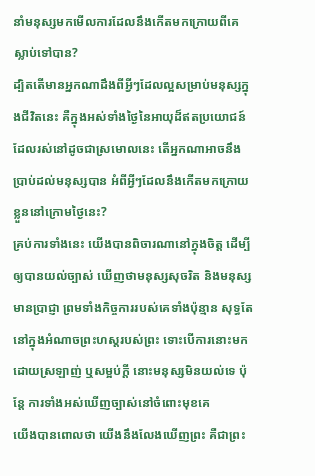នាំមនុស្សមកមើលការដែលនឹងកើតមកក្រោយពីគេស្លាប់ទៅបាន?
ដ្បិតតើមានអ្នកណាដឹងពីអ្វីៗដែលល្អសម្រាប់មនុស្សក្នុងជីវិតនេះ គឺក្នុងអស់ទាំងថ្ងៃនៃអាយុដ៏ឥតប្រយោជន៍ ដែលរស់នៅដូចជាស្រមោលនេះ តើអ្នកណាអាចនឹងប្រាប់ដល់មនុស្សបាន អំពីអ្វីៗដែលនឹងកើតមកក្រោយខ្លួននៅក្រោមថ្ងៃនេះ?
គ្រប់ការទាំងនេះ យើងបានពិចារណានៅក្នុងចិត្ត ដើម្បីឲ្យបានយល់ច្បាស់ ឃើញថាមនុស្សសុចរិត និងមនុស្សមានប្រាជ្ញា ព្រមទាំងកិច្ចការរបស់គេទាំងប៉ុន្មាន សុទ្ធតែនៅក្នុងអំណាចព្រះហស្តរបស់ព្រះ ទោះបើការនោះមកដោយស្រឡាញ់ ឬសម្អប់ក្តី នោះមនុស្សមិនយល់ទេ ប៉ុន្តែ ការទាំងអស់ឃើញច្បាស់នៅចំពោះមុខគេ
យើងបានពោលថា យើងនឹងលែងឃើញព្រះ គឺជាព្រះ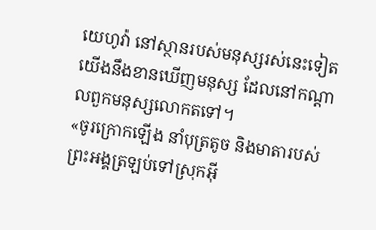យេហូវ៉ា នៅស្ថានរបស់មនុស្សរស់នេះទៀត យើងនឹងខានឃើញមនុស្ស ដែលនៅកណ្ដាលពួកមនុស្សលោកតទៅ។
«ចូរក្រោកឡើង នាំបុត្រតូច និងមាតារបស់ព្រះអង្គត្រឡប់ទៅស្រុកអ៊ី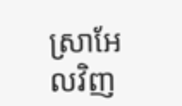ស្រាអែលវិញ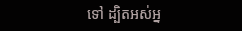ទៅ ដ្បិតអស់អ្ន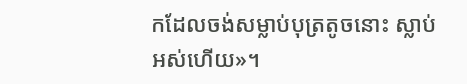កដែលចង់សម្លាប់បុត្រតូចនោះ ស្លាប់អស់ហើយ»។